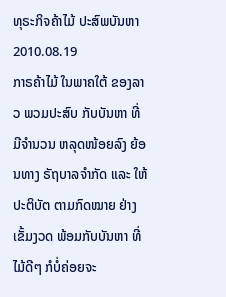ທຸຣະກິຈຄ້າໄມ້ ປະສົພບັນຫາ
2010.08.19
ກາຣຄ້າໄມ້ ໃນພາຄໃຕ້ ຂອງລາວ ພວມປະສົບ ກັບບັນຫາ ທີ່ມີຈຳນວນ ຫລຸດໜ້ອຍລົງ ຍ້ອນທາງ ຣັຖບາລຈຳກັດ ແລະ ໃຫ້ປະຕິບັຕ ຕາມກົດໝາຍ ຢ່າງເຂັ້ມງວດ ພ້ອມກັບບັນຫາ ທີ່ໄມ້ດີໆ ກໍບໍ່ຄ່ອຍຈະ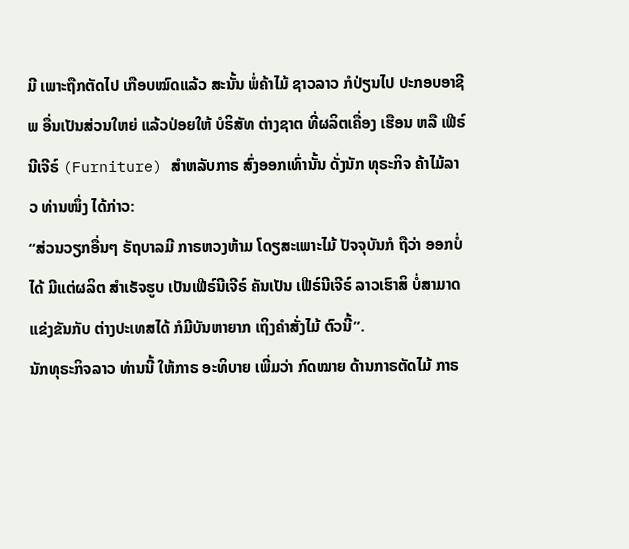ມີ ເພາະຖືກຕັດໄປ ເກືອບໝົດແລ້ວ ສະນັ້ນ ພໍ່ຄ້າໄມ້ ຊາວລາວ ກໍປ່ຽນໄປ ປະກອບອາຊີພ ອື່ນເປັນສ່ວນໃຫຍ່ ແລ້ວປ່ອຍໃຫ້ ບໍຣິສັທ ຕ່າງຊາຕ ທີ່ຜລິຕເຄື່ອງ ເຮືອນ ຫລື ເຟີຣ໌ນີເຈີຣ໌ (Furniture) ສຳຫລັບກາຣ ສົ່ງອອກເທົ່ານັ້ນ ດັ່ງນັກ ທຸຣະກິຈ ຄ້າໄມ້ລາວ ທ່ານໜຶ່ງ ໄດ້ກ່າວ:
“ສ່ວນວຽກອື່ນໆ ຣັຖບາລມີ ກາຣຫວງຫ້າມ ໂດຽສະເພາະໄມ້ ປັຈຈຸບັນກໍ ຖືວ່າ ອອກບໍ່ໄດ້ ມີແຕ່ຜລິຕ ສຳເຣັຈຮູບ ເປັນເຟີຣ໌ນີເຈີຣ໌ ຄັນເປັນ ເຟີຣ໌ນີເຈີຣ໌ ລາວເຮົາສິ ບໍ່ສາມາດ ແຂ່ງຂັນກັບ ຕ່າງປະເທສໄດ້ ກໍມີບັນຫາຍາກ ເຖິງຄຳສັ່ງໄມ້ ຕົວນີ້”.
ນັກທຸຣະກິຈລາວ ທ່ານນີ້ ໃຫ້ກາຣ ອະທິບາຍ ເພີ່ມວ່າ ກົດໝາຍ ດ້ານກາຣຕັດໄມ້ ກາຣ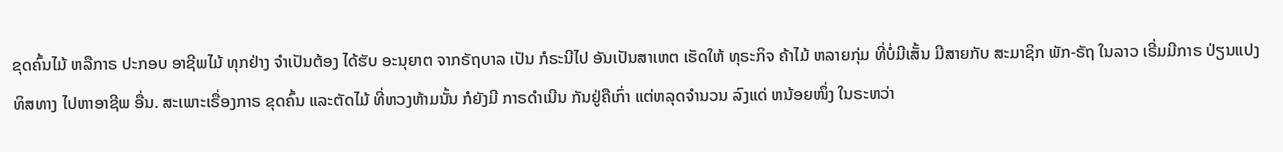ຂຸດຄົ້ນໄມ້ ຫລືກາຣ ປະກອບ ອາຊີພໄມ້ ທຸກຢ່າງ ຈຳເປັນຕ້ອງ ໄດ້ຮັບ ອະນຸຍາຕ ຈາກຣັຖບາລ ເປັນ ກໍຣະນີໄປ ອັນເປັນສາເຫຕ ເຮັດໃຫ້ ທຸຣະກິຈ ຄ້າໄມ້ ຫລາຍກຸ່ມ ທີ່ບໍ່ມີເສັ້ນ ມີສາຍກັບ ສະມາຊິກ ພັກ-ຣັຖ ໃນລາວ ເຣີ່ມມີກາຣ ປ່ຽນແປງທິສທາງ ໄປຫາອາຊີພ ອື່ນ. ສະເພາະເຣື່ອງກາຣ ຂຸດຄົ້ນ ແລະຕັດໄມ້ ທີ່ຫວງຫ້າມນັ້ນ ກໍຍັງມີ ກາຣດໍາເນີນ ກັນຢູ່ຄືເກົ່າ ແຕ່ຫລຸດຈຳນວນ ລົງແດ່ ຫນ້ອຍໜຶ່ງ ໃນຣະຫວ່າ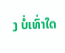ງ ບໍ່ເທົ່າໃດ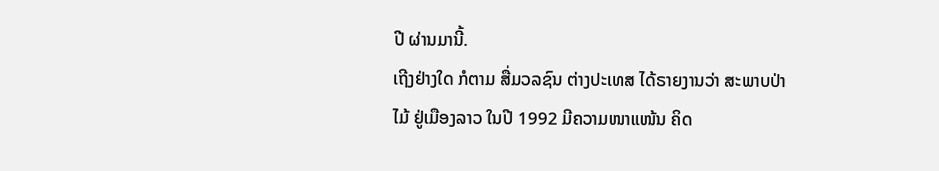ປີ ຜ່ານມານີ້.
ເຖີງຢ່າງໃດ ກໍຕາມ ສື່ມວລຊົນ ຕ່າງປະເທສ ໄດ້ຣາຍງານວ່າ ສະພາບປ່າໄມ້ ຢູ່ເມືອງລາວ ໃນປີ 1992 ມີຄວາມໜາແໜ້ນ ຄິດ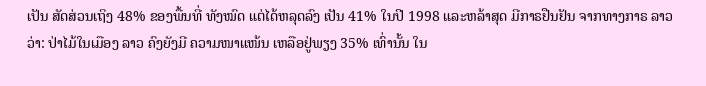ເປັນ ສັດສ່ວນເຖິງ 48% ຂອງພື້ນທີ່ ທັງໝົດ ແຕ່ໄດ້ຫລຸດລົງ ເປັນ 41% ໃນປີ 1998 ແລະຫລ້າສຸດ ມີກາຣຢືນຢັນ ຈາກທາງກາຣ ລາວວ່າ: ປ່າໄມ້ໃນເມືອງ ລາວ ຄົງຍັງມີ ຄວາມໜາແໜ້ນ ເຫລືອຢູ່ພຽງ 35% ເທົ່ານັ້ນ ໃນ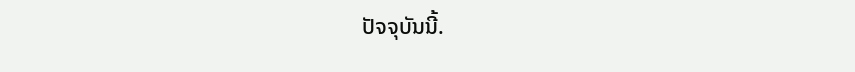ປັຈຈຸບັນນີ້.